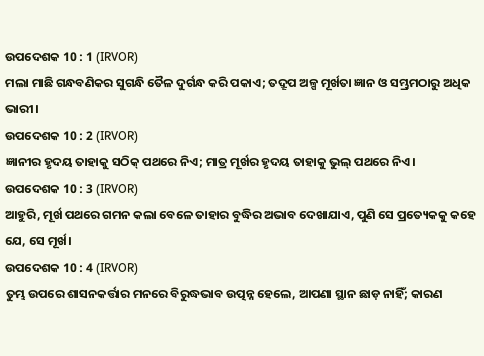ଉପଦେଶକ 10 : 1 (IRVOR)
ମଲା ମାଛି ଗନ୍ଧବଣିକର ସୁଗନ୍ଧି ତୈଳ ଦୁର୍ଗନ୍ଧ କରି ପକାଏ; ତଦ୍ରୂପ ଅଳ୍ପ ମୂର୍ଖତା ଜ୍ଞାନ ଓ ସମ୍ଭ୍ରମଠାରୁ ଅଧିକ ଭାରୀ।
ଉପଦେଶକ 10 : 2 (IRVOR)
ଜ୍ଞାନୀର ହୃଦୟ ତାହାକୁ ସଠିକ୍ ପଥରେ ନିଏ; ମାତ୍ର ମୂର୍ଖର ହୃଦୟ ତାହାକୁ ଭୁଲ୍ ପଥରେ ନିଏ।
ଉପଦେଶକ 10 : 3 (IRVOR)
ଆହୁରି, ମୂର୍ଖ ପଥରେ ଗମନ କଲା ବେଳେ ତାହାର ବୁଦ୍ଧିର ଅଭାବ ଦେଖାଯାଏ, ପୁଣି ସେ ପ୍ରତ୍ୟେକକୁ କହେ ଯେ, ସେ ମୂର୍ଖ।
ଉପଦେଶକ 10 : 4 (IRVOR)
ତୁମ୍ଭ ଉପରେ ଶାସନକର୍ତ୍ତାର ମନରେ ବିରୁଦ୍ଧଭାବ ଉତ୍ପନ୍ନ ହେଲେ, ଆପଣା ସ୍ଥାନ ଛାଡ଼ ନାହିଁ; କାରଣ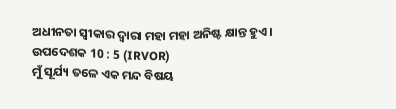ଅଧୀନତା ସ୍ୱୀକାର ଦ୍ୱାରା ମହା ମହା ଅନିଷ୍ଟ କ୍ଷାନ୍ତ ହୁଏ।
ଉପଦେଶକ 10 : 5 (IRVOR)
ମୁଁ ସୂର୍ଯ୍ୟ ତଳେ ଏକ ମନ୍ଦ ବିଷୟ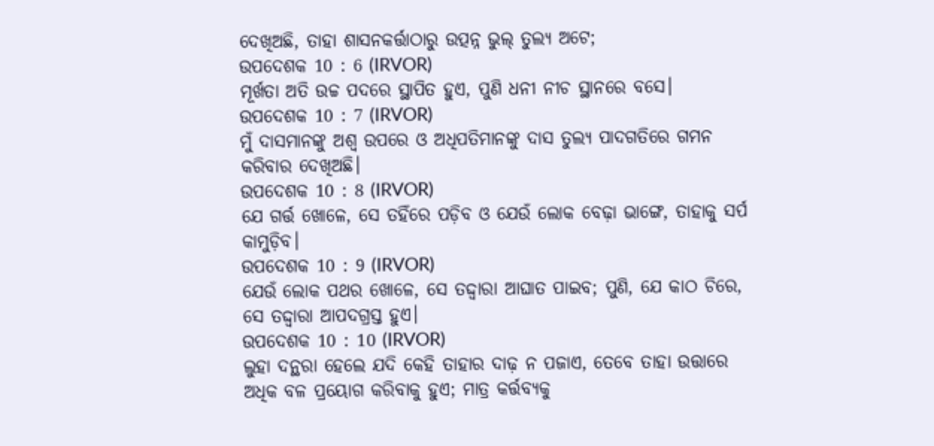ଦେଖିଅଛି, ତାହା ଶାସନକର୍ତ୍ତାଠାରୁ ଉତ୍ପନ୍ନ ଭୁଲ୍ ତୁଲ୍ୟ ଅଟେ;
ଉପଦେଶକ 10 : 6 (IRVOR)
ମୂର୍ଖତା ଅତି ଉଚ୍ଚ ପଦରେ ସ୍ଥାପିତ ହୁଏ, ପୁଣି ଧନୀ ନୀଚ ସ୍ଥାନରେ ବସେ।
ଉପଦେଶକ 10 : 7 (IRVOR)
ମୁଁ ଦାସମାନଙ୍କୁ ଅଶ୍ୱ ଉପରେ ଓ ଅଧିପତିମାନଙ୍କୁ ଦାସ ତୁଲ୍ୟ ପାଦଗତିରେ ଗମନ କରିବାର ଦେଖିଅଛି।
ଉପଦେଶକ 10 : 8 (IRVOR)
ଯେ ଗର୍ତ୍ତ ଖୋଳେ, ସେ ତହିଁରେ ପଡ଼ିବ ଓ ଯେଉଁ ଲୋକ ବେଢ଼ା ଭାଙ୍ଗେ, ତାହାକୁ ସର୍ପ କାମୁଡ଼ିବ।
ଉପଦେଶକ 10 : 9 (IRVOR)
ଯେଉଁ ଲୋକ ପଥର ଖୋଳେ, ସେ ତଦ୍ଦ୍ୱାରା ଆଘାତ ପାଇବ; ପୁଣି, ଯେ କାଠ ଚିରେ, ସେ ତଦ୍ଦ୍ୱାରା ଆପଦଗ୍ରସ୍ତ ହୁଏ।
ଉପଦେଶକ 10 : 10 (IRVOR)
ଲୁହା ଦନ୍ଥରା ହେଲେ ଯଦି କେହି ତାହାର ଦାଢ଼ ନ ପଜାଏ, ତେବେ ତାହା ଉତ୍ତାରେ ଅଧିକ ବଳ ପ୍ରୟୋଗ କରିବାକୁ ହୁଏ; ମାତ୍ର କର୍ତ୍ତବ୍ୟକୁ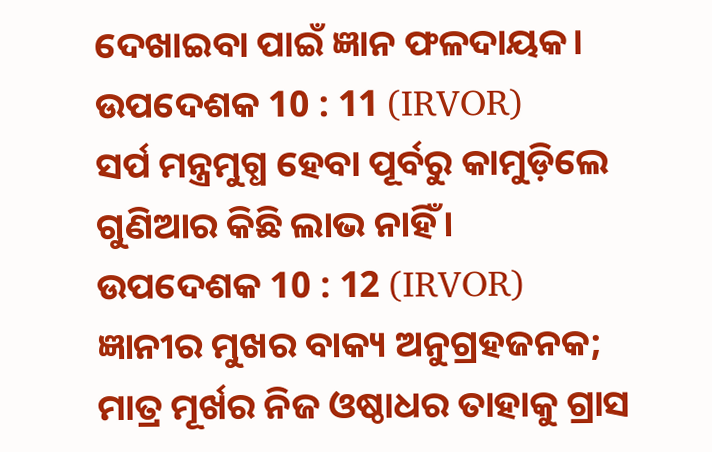ଦେଖାଇବା ପାଇଁ ଜ୍ଞାନ ଫଳଦାୟକ।
ଉପଦେଶକ 10 : 11 (IRVOR)
ସର୍ପ ମନ୍ତ୍ରମୁଗ୍ଧ ହେବା ପୂର୍ବରୁ କାମୁଡ଼ିଲେ ଗୁଣିଆର କିଛି ଲାଭ ନାହିଁ।
ଉପଦେଶକ 10 : 12 (IRVOR)
ଜ୍ଞାନୀର ମୁଖର ବାକ୍ୟ ଅନୁଗ୍ରହଜନକ; ମାତ୍ର ମୂର୍ଖର ନିଜ ଓଷ୍ଠାଧର ତାହାକୁ ଗ୍ରାସ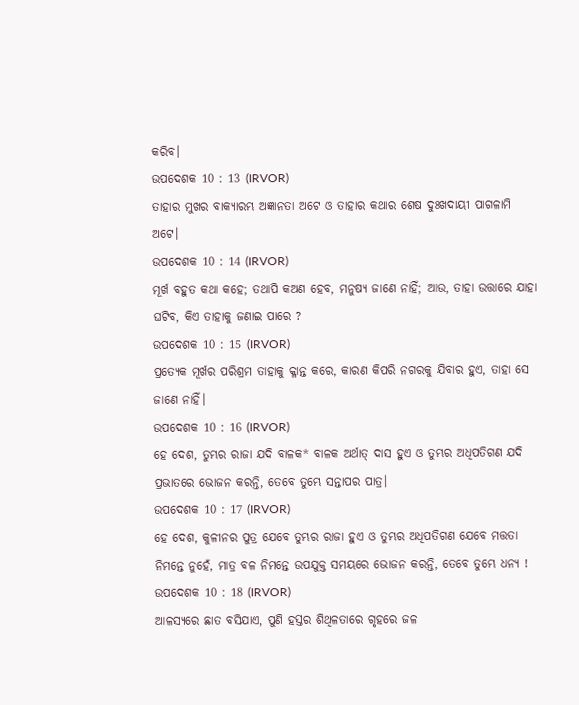କରିବ।
ଉପଦେଶକ 10 : 13 (IRVOR)
ତାହାର ମୁଖର ବାକ୍ୟାରମ୍ଭ ଅଜ୍ଞାନତା ଅଟେ ଓ ତାହାର କଥାର ଶେଷ ଦୁଃଖଦାୟୀ ପାଗଳାମି ଅଟେ।
ଉପଦେଶକ 10 : 14 (IRVOR)
ମୂର୍ଖ ବହୁତ କଥା କହେ; ତଥାପି କଅଣ ହେବ, ମନୁଷ୍ୟ ଜାଣେ ନାହିଁ; ଆଉ, ତାହା ଉତ୍ତାରେ ଯାହା ଘଟିବ, କିଏ ତାହାକୁ ଜଣାଇ ପାରେ ?
ଉପଦେଶକ 10 : 15 (IRVOR)
ପ୍ରତ୍ୟେକ ମୂର୍ଖର ପରିଶ୍ରମ ତାହାକୁ କ୍ଳାନ୍ତ କରେ, କାରଣ କିପରି ନଗରକୁ ଯିବାର ହୁଏ, ତାହା ସେ ଜାଣେ ନାହିଁ।
ଉପଦେଶକ 10 : 16 (IRVOR)
ହେ ଦେଶ, ତୁମ୍ଭର ରାଜା ଯଦି ବାଳକ* ବାଳକ ଅର୍ଥାତ୍ ଦାସ ହୁଏ ଓ ତୁମ୍ଭର ଅଧିପତିଗଣ ଯଦି ପ୍ରଭାତରେ ଭୋଜନ କରନ୍ତି, ତେବେ ତୁମ୍ଭେ ସନ୍ତାପର ପାତ୍ର।
ଉପଦେଶକ 10 : 17 (IRVOR)
ହେ ଦେଶ, କୁଳୀନର ପୁତ୍ର ଯେବେ ତୁମ୍ଭର ରାଜା ହୁଏ ଓ ତୁମ୍ଭର ଅଧିପତିଗଣ ଯେବେ ମତ୍ତତା ନିମନ୍ତେ ନୁହେଁ, ମାତ୍ର ବଳ ନିମନ୍ତେ ଉପଯୁକ୍ତ ସମୟରେ ଭୋଜନ କରନ୍ତି, ତେବେ ତୁମ୍ଭେ ଧନ୍ୟ !
ଉପଦେଶକ 10 : 18 (IRVOR)
ଆଳସ୍ୟରେ ଛାତ ବସିଯାଏ, ପୁଣି ହସ୍ତର ଶିଥିଳତାରେ ଗୃହରେ ଜଳ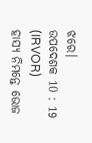ଝରେ।
ଉପଦେଶକ 10 : 19 (IRVOR)
ହାସ୍ୟ ନିମନ୍ତେ ଭୋଜ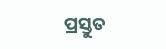ପ୍ରସ୍ତୁତ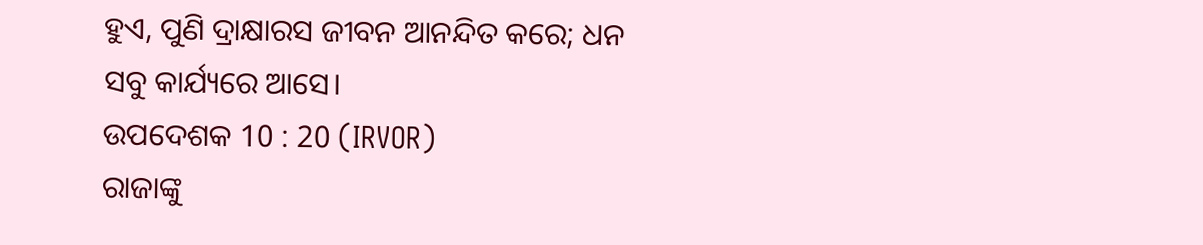ହୁଏ, ପୁଣି ଦ୍ରାକ୍ଷାରସ ଜୀବନ ଆନନ୍ଦିତ କରେ; ଧନ ସବୁ କାର୍ଯ୍ୟରେ ଆସେ।
ଉପଦେଶକ 10 : 20 (IRVOR)
ରାଜାଙ୍କୁ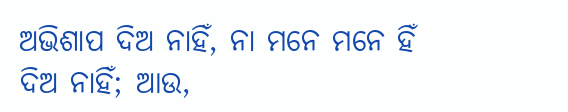ଅଭିଶାପ ଦିଅ ନାହିଁ, ନା ମନେ ମନେ ହିଁ ଦିଅ ନାହିଁ; ଆଉ,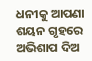ଧନୀକୁ ଆପଣା ଶୟନ ଗୃହରେ ଅଭିଶାପ ଦିଅ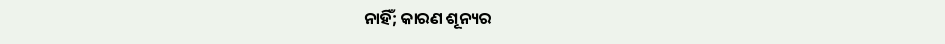ନାହିଁ; କାରଣ ଶୂନ୍ୟର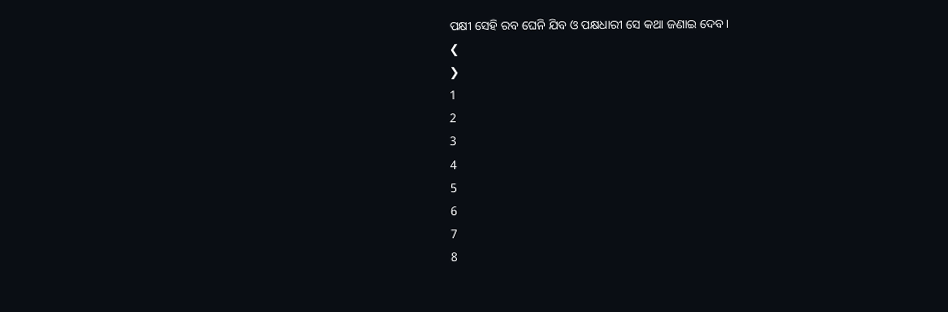ପକ୍ଷୀ ସେହି ରବ ଘେନି ଯିବ ଓ ପକ୍ଷଧାରୀ ସେ କଥା ଜଣାଇ ଦେବ।
❮
❯
1
2
3
4
5
6
7
8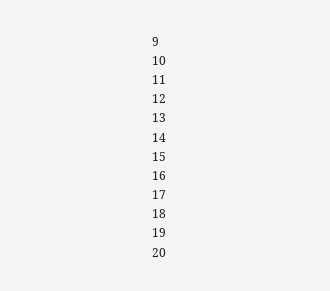9
10
11
12
13
14
15
16
17
18
19
20